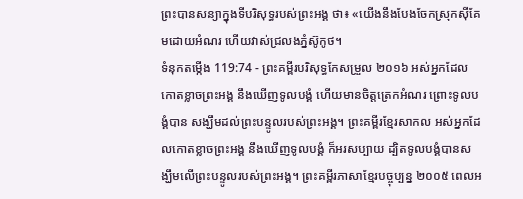ព្រះបានសន្យាក្នុងទីបរិសុទ្ធរបស់ព្រះអង្គ ថា៖ «យើងនឹងបែងចែកស្រុកស៊ីគែមដោយអំណរ ហើយវាស់ជ្រលងភ្នំស៊ូកូថ។
ទំនុកតម្កើង 119:74 - ព្រះគម្ពីរបរិសុទ្ធកែសម្រួល ២០១៦ អស់អ្នកដែលកោតខ្លាចព្រះអង្គ នឹងឃើញទូលបង្គំ ហើយមានចិត្តត្រេកអំណរ ព្រោះទូលបង្គំបាន សង្ឃឹមដល់ព្រះបន្ទូលរបស់ព្រះអង្គ។ ព្រះគម្ពីរខ្មែរសាកល អស់អ្នកដែលកោតខ្លាចព្រះអង្គ នឹងឃើញទូលបង្គំ ក៏អរសប្បាយ ដ្បិតទូលបង្គំបានសង្ឃឹមលើព្រះបន្ទូលរបស់ព្រះអង្គ។ ព្រះគម្ពីរភាសាខ្មែរបច្ចុប្បន្ន ២០០៥ ពេលអ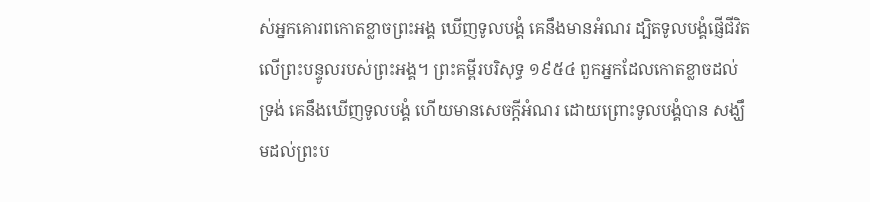ស់អ្នកគោរពកោតខ្លាចព្រះអង្គ ឃើញទូលបង្គំ គេនឹងមានអំណរ ដ្បិតទូលបង្គំផ្ញើជីវិតលើព្រះបន្ទូលរបស់ព្រះអង្គ។ ព្រះគម្ពីរបរិសុទ្ធ ១៩៥៤ ពួកអ្នកដែលកោតខ្លាចដល់ទ្រង់ គេនឹងឃើញទូលបង្គំ ហើយមានសេចក្ដីអំណរ ដោយព្រោះទូលបង្គំបាន សង្ឃឹមដល់ព្រះប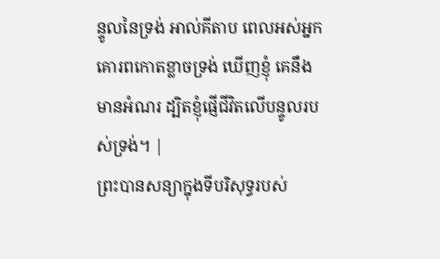ន្ទូលនៃទ្រង់ អាល់គីតាប ពេលអស់អ្នកគោរពកោតខ្លាចទ្រង់ ឃើញខ្ញុំ គេនឹងមានអំណរ ដ្បិតខ្ញុំផ្ញើជីវិតលើបន្ទូលរបស់ទ្រង់។ |
ព្រះបានសន្យាក្នុងទីបរិសុទ្ធរបស់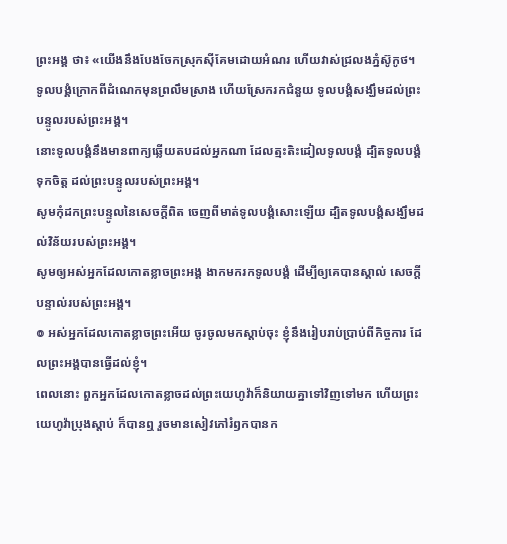ព្រះអង្គ ថា៖ «យើងនឹងបែងចែកស្រុកស៊ីគែមដោយអំណរ ហើយវាស់ជ្រលងភ្នំស៊ូកូថ។
ទូលបង្គំក្រោកពីដំណេកមុនព្រលឹមស្រាង ហើយស្រែករកជំនួយ ទូលបង្គំសង្ឃឹមដល់ព្រះបន្ទូលរបស់ព្រះអង្គ។
នោះទូលបង្គំនឹងមានពាក្យឆ្លើយតបដល់អ្នកណា ដែលត្មះតិះដៀលទូលបង្គំ ដ្បិតទូលបង្គំទុកចិត្ត ដល់ព្រះបន្ទូលរបស់ព្រះអង្គ។
សូមកុំដកព្រះបន្ទូលនៃសេចក្ដីពិត ចេញពីមាត់ទូលបង្គំសោះឡើយ ដ្បិតទូលបង្គំសង្ឃឹមដល់វិន័យរបស់ព្រះអង្គ។
សូមឲ្យអស់អ្នកដែលកោតខ្លាចព្រះអង្គ ងាកមករកទូលបង្គំ ដើម្បីឲ្យគេបានស្គាល់ សេចក្ដីបន្ទាល់របស់ព្រះអង្គ។
៙ អស់អ្នកដែលកោតខ្លាចព្រះអើយ ចូរចូលមកស្តាប់ចុះ ខ្ញុំនឹងរៀបរាប់ប្រាប់ពីកិច្ចការ ដែលព្រះអង្គបានធ្វើដល់ខ្ញុំ។
ពេលនោះ ពួកអ្នកដែលកោតខ្លាចដល់ព្រះយេហូវ៉ាក៏និយាយគ្នាទៅវិញទៅមក ហើយព្រះយេហូវ៉ាប្រុងស្តាប់ ក៏បានឮ រួចមានសៀវភៅរំឭកបានក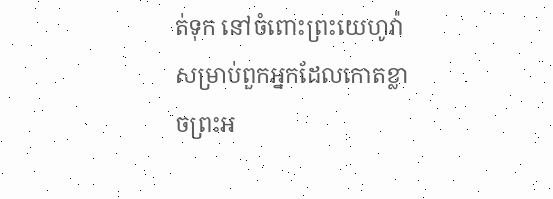ត់ទុក នៅចំពោះព្រះយេហូវ៉ា សម្រាប់ពួកអ្នកដែលកោតខ្លាចព្រះអ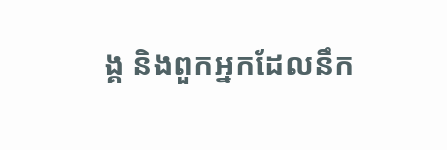ង្គ និងពួកអ្នកដែលនឹក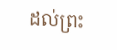ដល់ព្រះ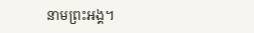នាមព្រះអង្គ។